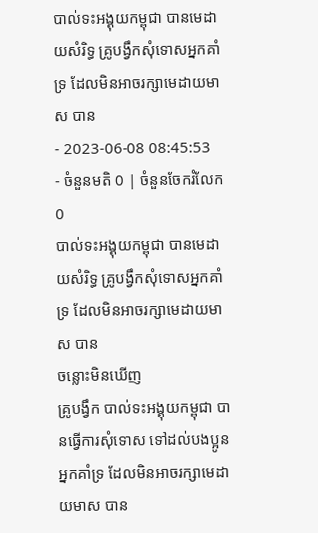បាល់ទះអង្គុយកម្ពុជា បានមេដាយសំរិទ្ធ គ្រូបង្វឹកសុំទោសអ្នកគាំទ្រ ដែលមិនអាចរក្សាមេដាយមាស បាន
- 2023-06-08 08:45:53
- ចំនួនមតិ 0 | ចំនួនចែករំលែក 0
បាល់ទះអង្គុយកម្ពុជា បានមេដាយសំរិទ្ធ គ្រូបង្វឹកសុំទោសអ្នកគាំទ្រ ដែលមិនអាចរក្សាមេដាយមាស បាន
ចន្លោះមិនឃើញ
គ្រូបង្វឹក បាល់ទះអង្គុយកម្ពុជា បានធ្វើការសុំទោស ទៅដល់បងប្អូនអ្នកគាំទ្រ ដែលមិនអាចរក្សាមេដាយមាស បាន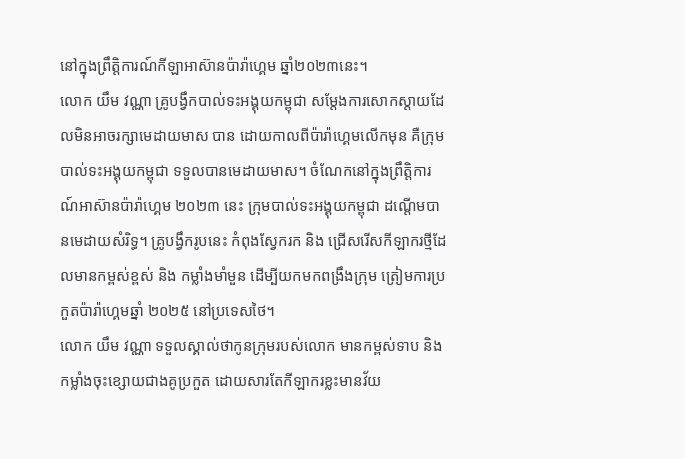នៅក្នុងព្រឹត្តិការណ៍កីឡាអាស៊ានប៉ារ៉ាហ្គេម ឆ្នាំ២០២៣នេះ។
លោក យឹម វណ្ណា គ្រូបង្វឹកបាល់ទះអង្គុយកម្ពុជា សម្តែងការសោកស្តាយដែលមិនអាចរក្សាមេដាយមាស បាន ដោយកាលពីប៉ារ៉ាហ្គេមលើកមុន គឺក្រុមបាល់ទះអង្គុយកម្ពុជា ទទួលបានមេដាយមាស។ ចំណែកនៅក្នុងព្រឹត្តិការណ៍អាស៊ានប៉ារ៉ាហ្គេម ២០២៣ នេះ ក្រុមបាល់ទះអង្គុយកម្ពុជា ដណ្តើមបានមេដាយសំរិទ្ធ។ គ្រូបង្វឹករូបនេះ កំពុងស្វែករក និង ជ្រើសរើសកីឡាករថ្មីដែលមានកម្ពស់ខ្ពស់ និង កម្លាំងមាំមួន ដើម្បីយកមកពង្រឹងក្រុម ត្រៀមការប្រកួតប៉ារ៉ាហ្គេមឆ្នាំ ២០២៥ នៅប្រទេសថៃ។
លោក យឹម វណ្ណា ទទួលស្គាល់ថាកូនក្រុមរបស់លោក មានកម្ពស់ទាប និងកម្លាំងចុះខ្សោយជាងគូប្រកួត ដោយសារតែកីឡាករខ្លះមានវ័យ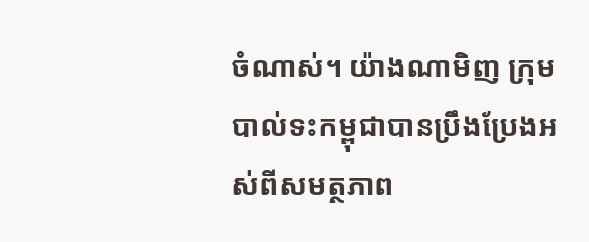ចំណាស់។ យ៉ាងណាមិញ ក្រុមបាល់ទះកម្ពុជាបានប្រឹងប្រែងអស់ពីសមត្ថភាព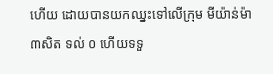ហើយ ដោយបានយកឈ្នះទៅលើក្រុម មីយ៉ាន់ម៉ា ៣សិត ទល់ ០ ហើយទទួ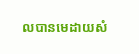លបានមេដាយសំ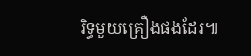រិទ្ធមួយគ្រឿងផងដែរ៕